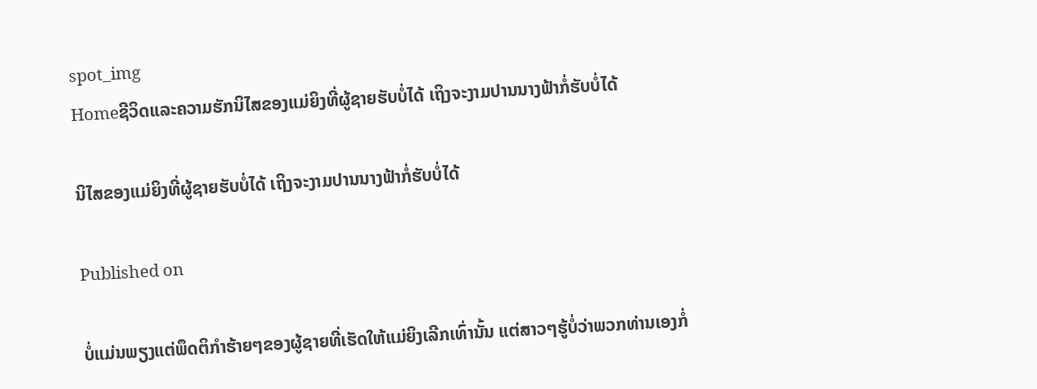spot_img
Homeຊີວິດແລະຄວາມຮັກນິໄສຂອງແມ່ຍິງທີ່ຜູ້ຊາຍຮັບບໍ່ໄດ້ ເຖິງຈະງາມປານນາງຟ້າກໍ່ຮັບບໍ່ໄດ້

ນິໄສຂອງແມ່ຍິງທີ່ຜູ້ຊາຍຮັບບໍ່ໄດ້ ເຖິງຈະງາມປານນາງຟ້າກໍ່ຮັບບໍ່ໄດ້

Published on

ບໍ່ແມ່ນພຽງແຕ່ພຶດຕິກຳຮ້າຍໆຂອງຜູ້ຊາຍທີ່ເຮັດໃຫ້ແມ່ຍິງເລີກເທົ່ານັ້ນ ແຕ່ສາວໆຮູ້ບໍ່ວ່າພວກທ່ານເອງກໍ່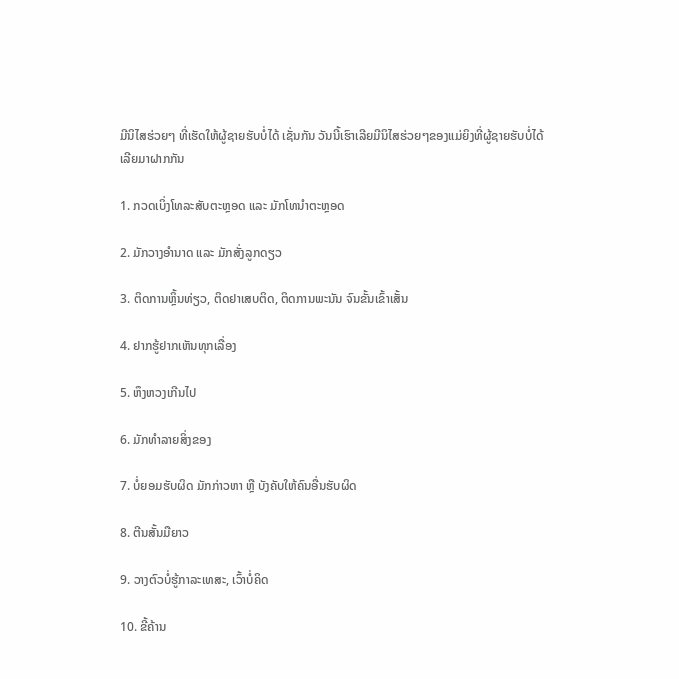ມີນິໄສຮ່ວຍໆ ທີ່ເຮັດໃຫ້ຜູ້ຊາຍຮັບບໍ່ໄດ້ ເຊັ່ນກັນ ວັນນີ້ເຮົາເລີຍມີນິໄສຮ່ວຍໆຂອງແມ່ຍິງທີ່ຜູ້ຊາຍຮັບບໍ່ໄດ້ເລີຍມາຝາກກັນ

1. ກວດເບິ່ງໂທລະສັບຕະຫຼອດ ແລະ ມັກໂທນຳຕະຫຼອດ

2. ມັກວາງອຳນາດ ແລະ ມັກສັ່ງລູກດຽວ

3. ຕິດການຫຼິ້ນທ່ຽວ, ຕິດຢາເສບຕິດ, ຕິດການພະນັນ ຈົນຂັ້ນເຂົ້າເສັ້ນ

4. ຢາກຮູ້ຢາກເຫັນທຸກເລື່ອງ

5. ຫຶງຫວງເກີນໄປ

6. ມັກທຳລາຍສິ່ງຂອງ

7. ບໍ່ຍອມຮັບຜິດ ມັກກ່າວຫາ ຫຼື ບັງຄັບໃຫ້ຄົນອື່ນຮັບຜິດ

8. ຕີນສັ້ນມືຍາວ

9. ວາງຕົວບໍ່ຮູ້ກາລະເທສະ, ເວົ້າບໍ່ຄິດ

10. ຂີ້ຄ້ານ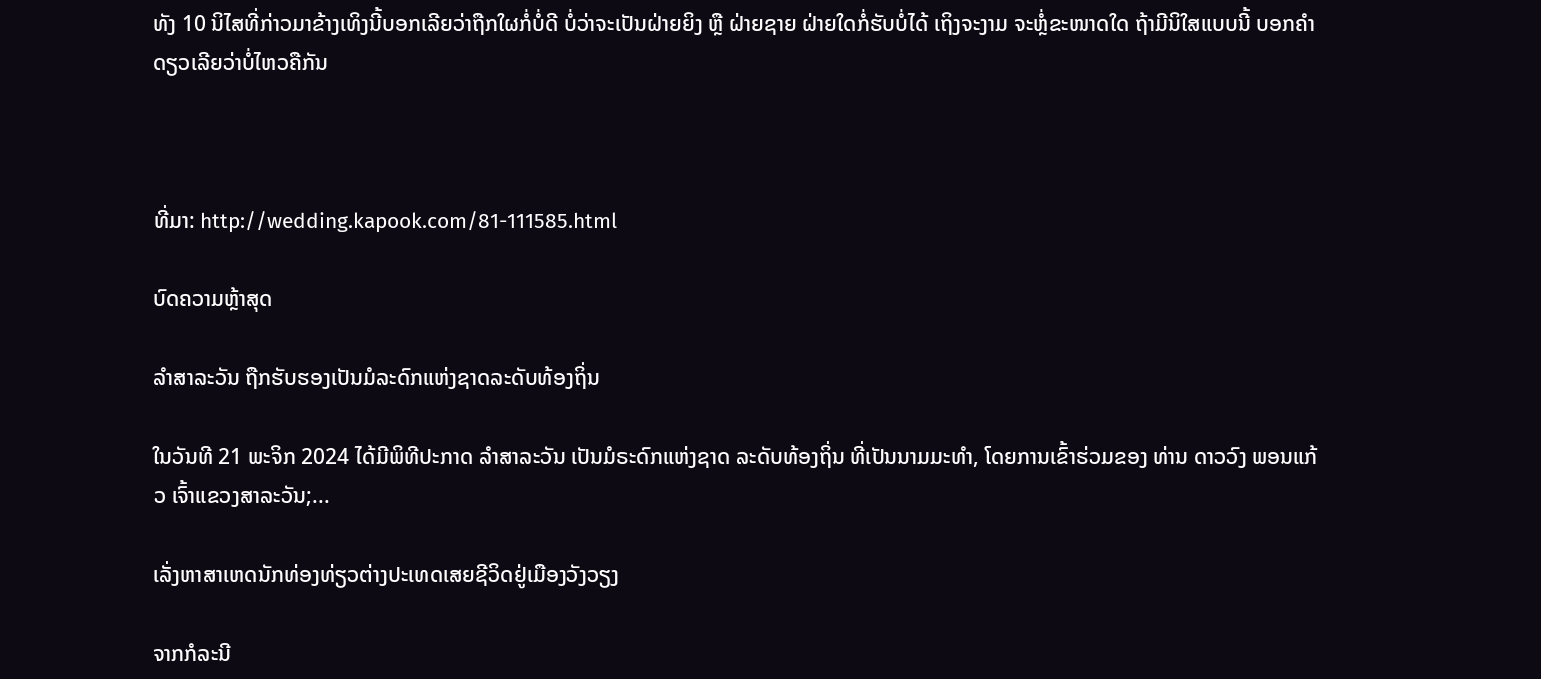ທັງ 10 ນິໄສທີ່ກ່າວມາຂ້າງເທິງນີ້ບອກເລີຍວ່າຖືກໃຜກໍ່ບໍ່ດີ ບໍ່ວ່າຈະເປັນຝ່າຍຍິງ ຫຼື ຝ່າຍຊາຍ ຝ່າຍໃດກໍ່ຮັບບໍ່ໄດ້ ເຖິງຈະງາມ ຈະຫຼໍ່ຂະໜາດໃດ ຖ້າມີນິໃສແບບນີ້ ບອກຄຳດຽວເລີຍວ່າບໍ່ໄຫວຄືກັນ



ທີ່ມາ: http://wedding.kapook.com/81-111585.html

ບົດຄວາມຫຼ້າສຸດ

ລຳສາລະວັນ ຖືກຮັບຮອງເປັນມໍລະດົກແຫ່ງຊາດລະດັບທ້ອງຖິ່ນ

ໃນວັນທີ 21 ພະຈິກ 2024 ໄດ້ມີພິທີປະກາດ ລຳສາລະວັນ ເປັນມໍຣະດົກແຫ່ງຊາດ ລະດັບທ້ອງຖິ່ນ ທີ່ເປັນນາມມະທຳ, ໂດຍການເຂົ້າຮ່ວມຂອງ ທ່ານ ດາວວົງ ພອນແກ້ວ ເຈົ້າແຂວງສາລະວັນ;...

ເລັ່ງຫາສາເຫດນັກທ່ອງທ່ຽວຕ່າງປະເທດເສຍຊີວິດຢູ່ເມືອງວັງວຽງ

ຈາກກໍລະນີ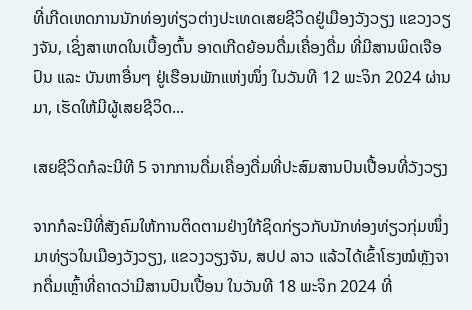ທີ່ເກີດເຫດການນັກທ່ອງທ່ຽວຕ່າງປະເທດເສຍຊີວິດຢູ່ເມືອງວັງວຽງ ແຂວງວຽງຈັນ, ເຊິ່ງສາເຫດໃນເບື້ອງຕົ້ນ ອາດເກີດຍ້ອນດື່ມເຄື່ອງດື່ມ ທີ່ມີສານພິດເຈືອປົນ ແລະ ບັນຫາອື່ນໆ ຢູ່ເຮືອນພັກແຫ່ງໜຶ່ງ ໃນວັນທີ 12 ພະຈິກ 2024 ຜ່ານມາ, ເຮັດໃຫ້ມີຜູ້ເສຍຊີວິດ...

ເສຍຊີວິດກໍລະນີທີ 5 ຈາກການດື່ມເຄື່ອງດື່ມທີ່ປະສົມສານປົນເປື້ອນທີ່ວັງວຽງ

ຈາກກໍລະນີທີ່ສັງຄົມໃຫ້ການຕິດຕາມຢ່າງໃກ້ຊິດກ່ຽວກັບນັກທ່ອງທ່ຽວກຸ່ມໜຶ່ງມາທ່ຽວໃນເມືອງວັງວຽງ, ແຂວງວຽງຈັນ, ສປປ ລາວ ແລ້ວໄດ້ເຂົ້າໂຮງໝໍຫຼັງຈາກດື່ມເຫຼົ້າທີ່ຄາດວ່າມີສານປົນເປື້ອນ ໃນວັນທີ 18 ພະຈິກ 2024 ທີ່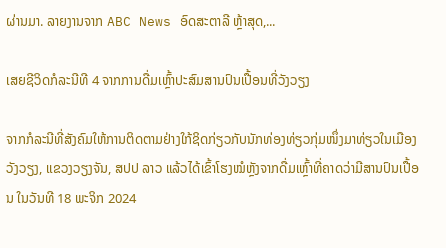ຜ່ານມາ. ລາຍງານຈາກ ABC News ອົດສະຕາລີ ຫຼ້າສຸດ,...

ເສຍຊີວິດກໍລະນີທີ 4 ຈາກການດື່ມເຫຼົ້າປະສົມສານປົນເປື້ອນທີ່ວັງວຽງ

ຈາກກໍລະນີທີ່ສັງຄົມໃຫ້ການຕິດຕາມຢ່າງໃກ້ຊິດກ່ຽວກັບນັກທ່ອງທ່ຽວກຸ່ມໜຶ່ງມາທ່ຽວໃນເມືອງວັງວຽງ, ແຂວງວຽງຈັນ, ສປປ ລາວ ແລ້ວໄດ້ເຂົ້າໂຮງໝໍຫຼັງຈາກດື່ມເຫຼົ້າທີ່ຄາດວ່າມີສານປົນເປື້ອນ ໃນວັນທີ 18 ພະຈິກ 2024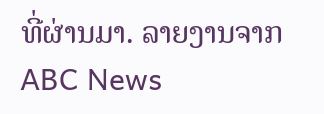ທີ່ຜ່ານມາ. ລາຍງານຈາກ ABC News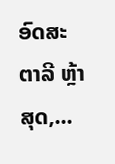ອົດສະຕາລີ ຫຼ້າສຸດ,...